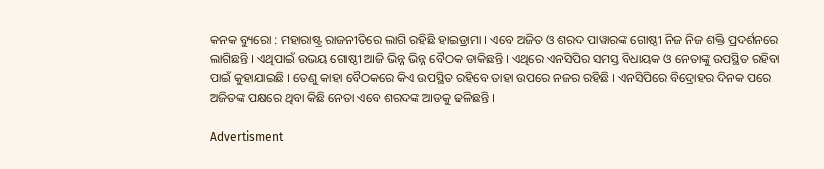କନକ ବ୍ୟୁରୋ : ମହାରାଷ୍ଟ୍ର ରାଜନୀତିରେ ଲାଗି ରହିଛି ହାଇଡ୍ରାମା । ଏବେ ଅଜିତ ଓ ଶରଦ ପାୱାରଙ୍କ ଗୋଷ୍ଠୀ ନିଜ ନିଜ ଶକ୍ତି ପ୍ରଦର୍ଶନରେ ଲାଗିଛନ୍ତି । ଏଥିପାଇଁ ଉଭୟ ଗୋଷ୍ଠୀ ଆଜି ଭିନ୍ନ ଭିନ୍ନ ବୈଠକ ଡାକିଛନ୍ତି । ଏଥିରେ ଏନସିପିର ସମସ୍ତ ବିଧାୟକ ଓ ନେତାଙ୍କୁ ଉପସ୍ଥିତ ରହିବା ପାଇଁ କୁହାଯାଇଛି । ତେଣୁ କାହା ବୈଠକରେ କିଏ ଉପସ୍ଥିତ ରହିବେ ତାହା ଉପରେ ନଜର ରହିଛି । ଏନସିପିରେ ବିଦ୍ରୋହର ଦିନକ ପରେ ଅଜିତଙ୍କ ପକ୍ଷରେ ଥିବା କିଛି ନେତା ଏବେ ଶରଦଙ୍କ ଆଡକୁ ଢଳିଛନ୍ତି ।

Advertisment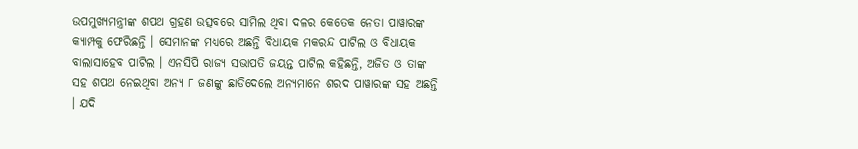ଉପମୁଖ୍ୟମନ୍ତ୍ରୀଙ୍କ ଶପଥ ଗ୍ରହଣ ଉତ୍ସବରେ ସାମିଲ ଥିବା ଦଳର କେତେକ ନେତା ପାୱାରଙ୍କ କ୍ୟାମ୍ପକୁ ଫେରିଛନ୍ତି । ସେମାନଙ୍କ ମଧ୍ୟରେ ଅଛନ୍ତି ବିଧାୟକ ମକରନ୍ଦ ପାଟିଲ ଓ ବିଧାୟକ ବାଲାସାହେବ ପାଟିଲ । ଏନସିପି ରାଜ୍ୟ ସଭାପତି ଜୟନ୍ତ ପାଟିଲ କହିଛନ୍ତି, ଅଜିତ ଓ ତାଙ୍କ ସହ ଶପଥ ନେଇଥିବା ଅନ୍ୟ ୮ ଜଣଙ୍କୁ ଛାଡିଦେଲେ ଅନ୍ୟମାନେ ଶରଦ ପାୱାରଙ୍କ ସହ ଅଛନ୍ତି । ଯଦି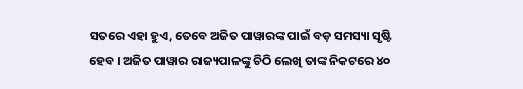ସତରେ ଏହା ହୁଏ, ତେବେ ଅଜିତ ପାୱାରଙ୍କ ପାଇଁ ବଡ଼ ସମସ୍ୟା ସୃଷ୍ଟି ହେବ । ଅଜିତ ପାୱାର ରାଜ୍ୟପାଳଙ୍କୁ ଚିଠି ଲେଖି ତାଙ୍କ ନିକଟରେ ୪୦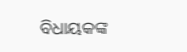ବିଧାୟକଙ୍କ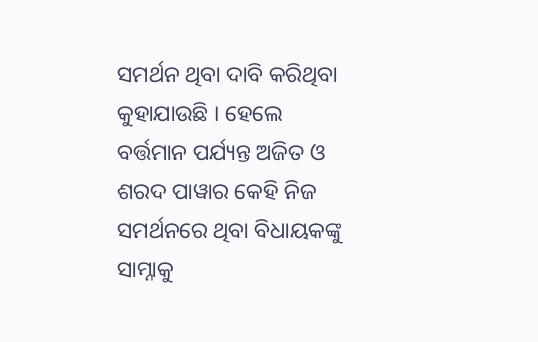ସମର୍ଥନ ଥିବା ଦାବି କରିଥିବା କୁହାଯାଉଛି । ହେଲେ ବର୍ତ୍ତମାନ ପର୍ଯ୍ୟନ୍ତ ଅଜିତ ଓ ଶରଦ ପାୱାର କେହି ନିଜ ସମର୍ଥନରେ ଥିବା ବିଧାୟକଙ୍କୁ ସାମ୍ନାକୁ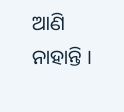ଆଣି ନାହାନ୍ତି ।